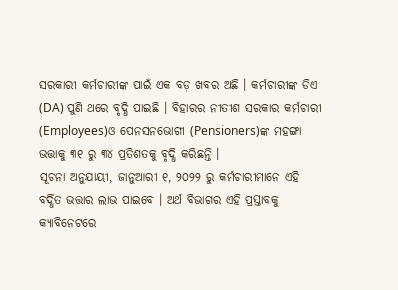ସରକାରୀ କର୍ମଚାରୀଙ୍କ ପାଇଁ ଏକ ବଡ଼ ଖବର ଅଛି । କର୍ମଚାରୀଙ୍କ ଡିଏ (DA) ପୁଣି ଥରେ ବୃଦ୍ଧି ପାଇଛି । ବିହାରର ନୀତୀଶ ସରକାର କର୍ମଚାରୀ (Employees)ଓ ପେନସନଭୋଗୀ (Pensioners)ଙ୍କ ମହଙ୍ଗା ଭତ୍ତାକୁ ୩୧ ରୁ ୩୪ ପ୍ରତିଶତକୁ ବୃଦ୍ଧି କରିଛନ୍ତି ।
ସୂଚନା ଅନୁଯାୟୀ, ଜାନୁଆରୀ ୧, ୨୦୨୨ ରୁ କର୍ମଚାରୀମାନେ ଏହି ବର୍ଦ୍ଧିତ ଭତ୍ତାର ଲାଭ ପାଇବେ । ଅର୍ଥ ବିଭାଗର ଏହି ପ୍ରସ୍ତାବକୁ କ୍ୟାବିନେଟରେ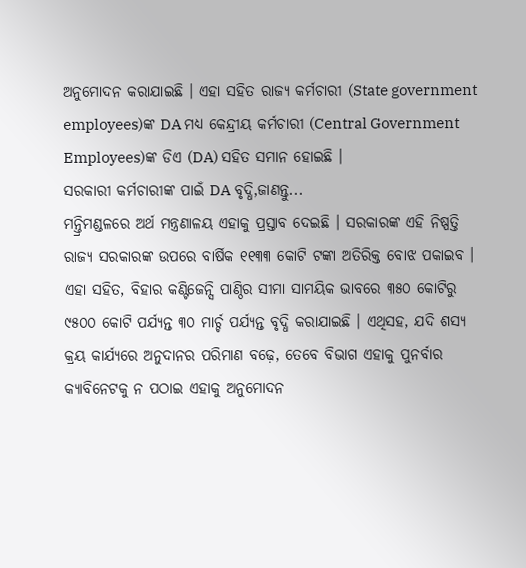ଅନୁମୋଦନ କରାଯାଇଛି । ଏହା ସହିତ ରାଜ୍ୟ କର୍ମଚାରୀ (State government employees)ଙ୍କ DA ମଧ୍ୟ କେନ୍ଦ୍ରୀୟ କର୍ମଚାରୀ (Central Government Employees)ଙ୍କ ଡିଏ (DA) ସହିତ ସମାନ ହୋଇଛି ।
ସରକାରୀ କର୍ମଚାରୀଙ୍କ ପାଇଁ DA ବୃଦ୍ଧି,ଜାଣନ୍ତୁ...
ମନ୍ତ୍ରିମଣ୍ଡଳରେ ଅର୍ଥ ମନ୍ତ୍ରଣାଳୟ ଏହାକୁ ପ୍ରସ୍ତାବ ଦେଇଛି । ସରକାରଙ୍କ ଏହି ନିଷ୍ପତ୍ତି ରାଜ୍ୟ ସରକାରଙ୍କ ଉପରେ ବାର୍ଷିକ ୧୧୩୩ କୋଟି ଟଙ୍କା ଅତିରିକ୍ତ ବୋଝ ପକାଇବ । ଏହା ସହିତ, ବିହାର କଣ୍ଟିଜେନ୍ସି ପାଣ୍ଠିର ସୀମା ସାମୟିକ ଭାବରେ ୩୫୦ କୋଟିରୁ ୯୫୦୦ କୋଟି ପର୍ଯ୍ୟନ୍ତ ୩୦ ମାର୍ଚ୍ଚ ପର୍ଯ୍ୟନ୍ତ ବୃଦ୍ଧି କରାଯାଇଛି । ଏଥିସହ, ଯଦି ଶସ୍ୟ କ୍ରୟ କାର୍ଯ୍ୟରେ ଅନୁଦାନର ପରିମାଣ ବଢ଼େ, ତେବେ ବିଭାଗ ଏହାକୁ ପୁନର୍ବାର କ୍ୟାବିନେଟକୁ ନ ପଠାଇ ଏହାକୁ ଅନୁମୋଦନ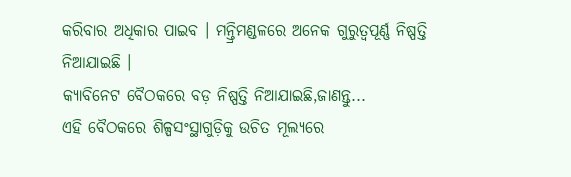କରିବାର ଅଧିକାର ପାଇବ । ମନ୍ତ୍ରିମଣ୍ଡଳରେ ଅନେକ ଗୁରୁତ୍ୱପୂର୍ଣ୍ଣ ନିଷ୍ପତ୍ତି ନିଆଯାଇଛି ।
କ୍ୟାବିନେଟ ବୈଠକରେ ବଡ଼ ନିଷ୍ପତ୍ତି ନିଆଯାଇଛି,ଜାଣନ୍ତୁ...
ଏହି ବୈଠକରେ ଶିଳ୍ପସଂସ୍ଥାଗୁଡ଼ିକୁ ଉଚିତ ମୂଲ୍ୟରେ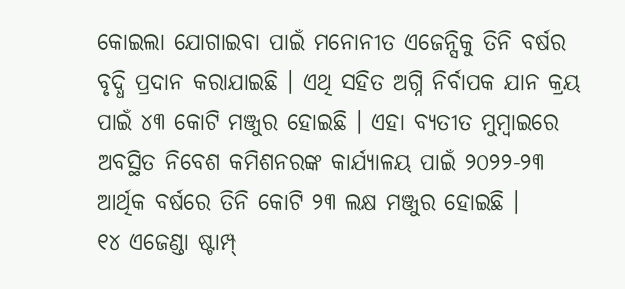କୋଇଲା ଯୋଗାଇବା ପାଇଁ ମନୋନୀତ ଏଜେନ୍ସିକୁ ତିନି ବର୍ଷର ବୃଦ୍ଧି ପ୍ରଦାନ କରାଯାଇଛି । ଏଥି ସହିତ ଅଗ୍ନି ନିର୍ବାପକ ଯାନ କ୍ରୟ ପାଇଁ ୪୩ କୋଟି ମଞ୍ଜୁର ହୋଇଛି । ଏହା ବ୍ୟତୀତ ମୁମ୍ବାଇରେ ଅବସ୍ଥିତ ନିବେଶ କମିଶନରଙ୍କ କାର୍ଯ୍ୟାଳୟ ପାଇଁ ୨୦୨୨-୨୩ ଆର୍ଥିକ ବର୍ଷରେ ତିନି କୋଟି ୨୩ ଲକ୍ଷ ମଞ୍ଜୁର ହୋଇଛି ।
୧୪ ଏଜେଣ୍ଡା ଷ୍ଟାମ୍ପ୍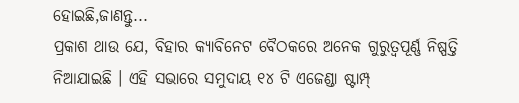ହୋଇଛି,ଜାଣନ୍ତୁ...
ପ୍ରକାଶ ଥାଉ ଯେ, ବିହାର କ୍ୟାବିନେଟ ବୈଠକରେ ଅନେକ ଗୁରୁତ୍ୱପୂର୍ଣ୍ଣ ନିଷ୍ପତ୍ତି ନିଆଯାଇଛି । ଏହି ସଭାରେ ସମୁଦାୟ ୧୪ ଟି ଏଜେଣ୍ଡା ଷ୍ଟାମ୍ପ୍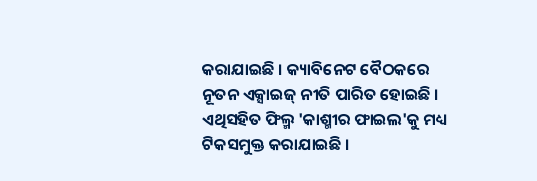କରାଯାଇଛି । କ୍ୟାବିନେଟ ବୈଠକରେ ନୂତନ ଏକ୍ସାଇଜ୍ ନୀତି ପାରିତ ହୋଇଛି । ଏଥିସହିତ ଫିଲ୍ମ 'କାଶ୍ମୀର ଫାଇଲ'କୁ ମଧ୍ୟ ଟିକସମୁକ୍ତ କରାଯାଇଛି ।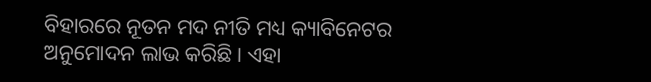ବିହାରରେ ନୂତନ ମଦ ନୀତି ମଧ୍ୟ କ୍ୟାବିନେଟର ଅନୁମୋଦନ ଲାଭ କରିଛି । ଏହା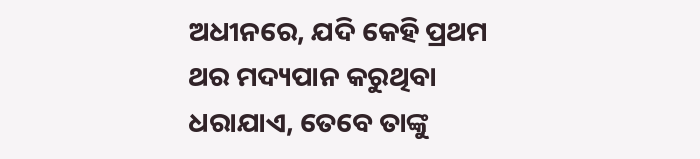ଅଧୀନରେ, ଯଦି କେହି ପ୍ରଥମ ଥର ମଦ୍ୟପାନ କରୁଥିବା ଧରାଯାଏ, ତେବେ ତାଙ୍କୁ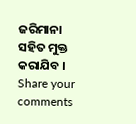ଜରିମାନା ସହିତ ମୁକ୍ତ କରାଯିବ ।
Share your comments